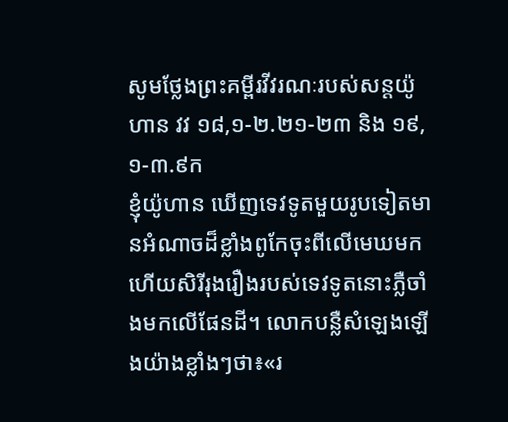សូមថ្លែងព្រះគម្ពីរវីវរណៈរបស់សន្ដយ៉ូហាន វវ ១៨,១-២.២១-២៣ និង ១៩,១-៣.៩ក
ខ្ញុំយ៉ូហាន ឃើញទេវទូតមួយរូបទៀតមានអំណាចដ៏ខ្លាំងពូកែចុះពីលើមេឃមក ហើយសិរីរុងរឿងរបស់ទេវទូតនោះភ្លឺចាំងមកលើផែនដី។ លោកបន្លឺសំឡេងឡើងយ៉ាងខ្លាំងៗថា៖«រ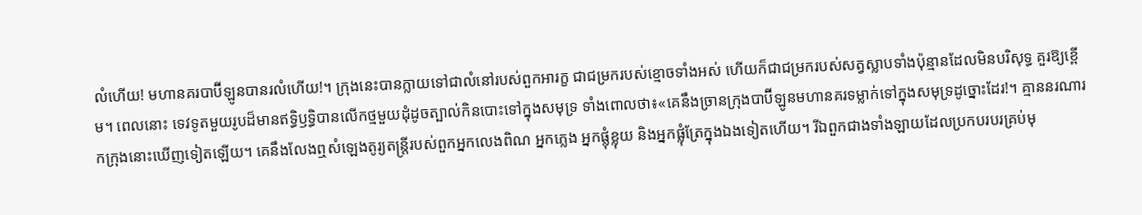លំហើយ! មហានគរបាប៊ីឡូនបានរលំហើយ!។ ក្រុងនេះបានក្លាយទៅជាលំនៅរបស់ពួកអារក្ខ ជាជម្រករបស់ខ្មោចទាំងអស់ ហើយក៏ជាជម្រករបស់សត្វស្លាបទាំងប៉ុន្មានដែលមិនបរិសុទ្ធ គួរឱ្យខ្ពើម។ ពេលនោះ ទេវទូតមួយរូបដ៏មានឥទ្ធិឫទ្ធិបានលើកថ្មមួយដុំដូចត្បាល់កិនបោះទៅក្នុងសមុទ្រ ទាំងពោលថា៖«គេនឹងច្រានក្រុងបាប៊ីឡូនមហានគរទម្លាក់ទៅក្នុងសមុទ្រដូច្នោះដែរ!។ គ្មាននរណារកក្រុងនោះឃើញទៀតឡើយ។ គេនឹងលែងឮសំឡេងតូរ្យតន្ដ្រីរបស់ពួកអ្នកលេងពិណ អ្នកភ្លេង អ្នកផ្លុំខ្លុយ និងអ្នកផ្លុំត្រែក្នុងឯងទៀតហើយ។ រីឯពួកជាងទាំងឡាយដែលប្រកបរបរគ្រប់មុ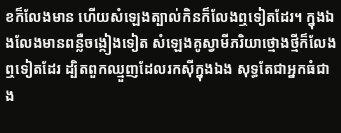ខក៏លែងមាន ហើយសំឡេងត្បាល់កិនក៏លែងឮទៀតដែរ។ ក្នុងឯងលែងមានពន្លឺចង្កៀងទៀត សំឡេងគូស្វាមីភរិយាថ្មោងថ្មីក៏លែងឮទៀតដែរ ដ្បិតពួកឈ្មួញដែលរកស៊ីក្នុងឯង សុទ្ធតែជាអ្នកធំជាង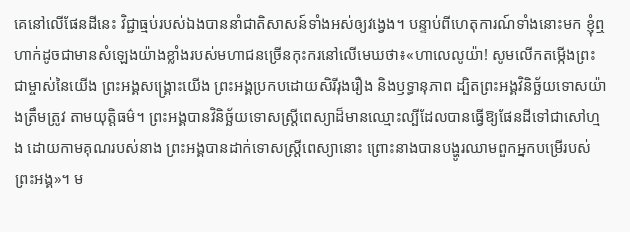គេនៅលើផែនដីនេះ វិជ្ជាធ្មប់របស់ឯងបាននាំជាតិសាសន៍ទាំងអស់ឲ្យវង្វេង។ បន្ទាប់ពីហេតុការណ៍ទាំងនោះមក ខ្ញុំឮហាក់ដូចជាមានសំឡេងយ៉ាងខ្លាំងរបស់មហាជនច្រើនកុះករនៅលើមេឃថា៖«ហាលេលូយ៉ា! សូមលើកតម្កើងព្រះជាម្ចាស់នៃយើង ព្រះអង្គសង្គ្រោះយើង ព្រះអង្គប្រកបដោយសិរីរុងរឿង និងឫទ្ធានុភាព ដ្បិតព្រះអង្គវិនិច្ឆ័យទោសយ៉ាងត្រឹមត្រូវ តាមយុត្តិធម៌។ ព្រះអង្គបានវិនិច្ឆ័យទោសស្ត្រីពេស្យាដ៏មានឈ្មោះល្បីដែលបានធ្វើឱ្យផែនដីទៅជាសៅហ្មង ដោយកាមគុណរបស់នាង ព្រះអង្គបានដាក់ទោសស្ត្រីពេស្យានោះ ព្រោះនាងបានបង្ហូរឈាមពួកអ្នកបម្រើរបស់ព្រះអង្គ»។ ម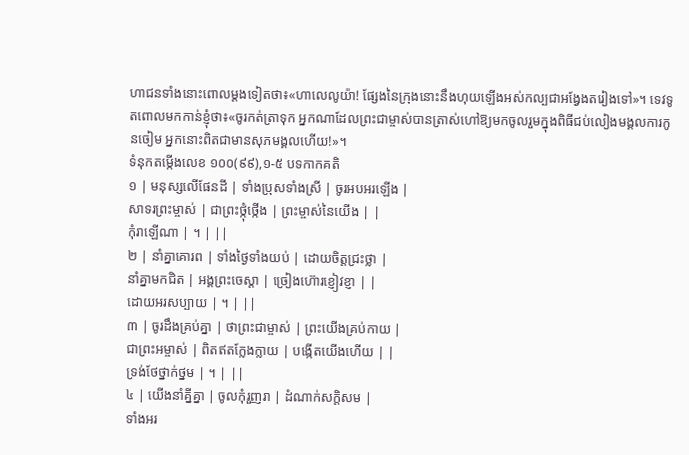ហាជនទាំងនោះពោលម្ដងទៀតថា៖«ហាលេលូយ៉ា! ផ្សែងនៃក្រុងនោះនឹងហុយឡើងអស់កល្បជាអង្វែងតរៀងទៅ»។ ទេវទូតពោលមកកាន់ខ្ញុំថា៖«ចូរកត់ត្រាទុក អ្នកណាដែលព្រះជាម្ចាស់បានត្រាស់ហៅឱ្យមកចូលរួមក្នុងពិធីជប់លៀងមង្គលការកូនចៀម អ្នកនោះពិតជាមានសុភមង្គលហើយ!»។
ទំនុកតម្កើងលេខ ១០០(៩៩),១-៥ បទកាកគតិ
១ | មនុស្សលើផែនដី | ទាំងប្រុសទាំងស្រី | ចូរអបអរឡើង |
សាទរព្រះម្ចាស់ | ជាព្រះថ្កុំថ្កើង | ព្រះម្ចាស់នៃយើង | |
កុំរាឡើណា | ។ | ||
២ | នាំគ្នាគោរព | ទាំងថ្ងៃទាំងយប់ | ដោយចិត្តជ្រះថ្លា |
នាំគ្នាមកជិត | អង្គព្រះចេស្ដា | ច្រៀងហ៊ោរខ្ញៀវខ្ញា | |
ដោយអរសប្បាយ | ។ | ||
៣ | ចូរដឹងគ្រប់គ្នា | ថាព្រះជាម្ចាស់ | ព្រះយើងគ្រប់កាយ |
ជាព្រះអម្ចាស់ | ពិតឥតក្លែងក្លាយ | បង្កើតយើងហើយ | |
ទ្រង់ថែថ្នាក់ថ្នម | ។ | ||
៤ | យើងនាំគ្នីគ្នា | ចូលកុំរួញរា | ដំណាក់សក្ដិសម |
ទាំងអរ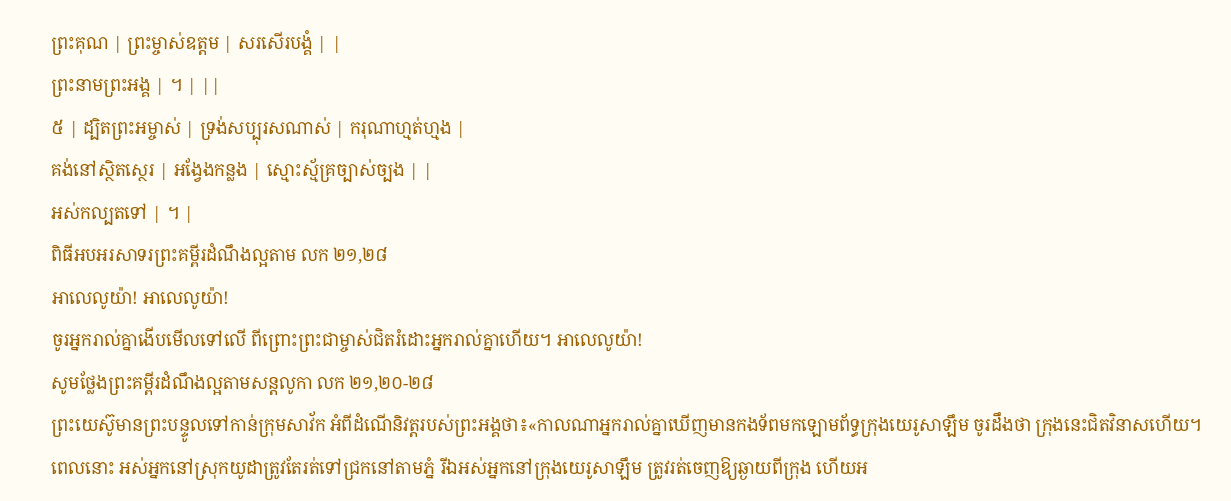ព្រះគុណ | ព្រះម្ចាស់ឧត្តម | សរសើរបង្គំ | |
ព្រះនាមព្រះអង្គ | ។ | ||
៥ | ដ្បិតព្រះអម្ចាស់ | ទ្រង់សប្បុរសណាស់ | ករុណាហ្មត់ហ្មង |
គង់នៅស្ថិតស្ថេរ | អង្វែងកន្លង | ស្មោះស្ម័គ្រច្បាស់ច្បង | |
អស់កល្បតទៅ | ។ |
ពិធីអបអរសាទរព្រះគម្ពីរដំណឹងល្អតាម លក ២១,២៨
អាលេលូយ៉ា! អាលេលូយ៉ា!
ចូរអ្នករាល់គ្នាងើបមើលទៅលើ ពីព្រោះព្រះជាម្ចាស់ជិតរំដោះអ្នករាល់គ្នាហើយ។ អាលេលូយ៉ា!
សូមថ្លែងព្រះគម្ពីរដំណឹងល្អតាមសន្តលូកា លក ២១,២០-២៨
ព្រះយេស៊ូមានព្រះបន្ទូលទៅកាន់ក្រុមសាវ័ក អំពីដំណើនិវត្តរបស់ព្រះអង្គថា៖«កាលណាអ្នករាល់គ្នាឃើញមានកងទ័ពមកឡោមព័ទ្ធក្រុងយេរូសាឡឹម ចូរដឹងថា ក្រុងនេះជិតវិនាសហើយ។ ពេលនោះ អស់អ្នកនៅស្រុកយូដាត្រូវតែរត់ទៅជ្រកនៅតាមភ្នំ រីឯអស់អ្នកនៅក្រុងយេរូសាឡឹម ត្រូវរត់ចេញឱ្យឆ្ងាយពីក្រុង ហើយអ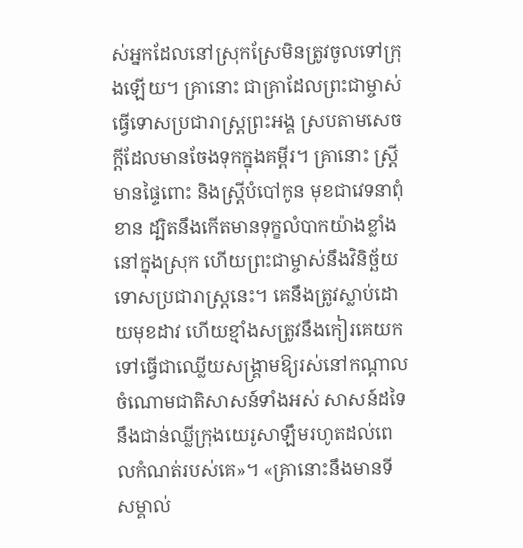ស់អ្នកដែលនៅស្រុកស្រែមិនត្រូវចូលទៅក្រុងឡើយ។ គ្រានោះ ជាគ្រាដែលព្រះជាម្ចាស់ធ្វើទោសប្រជារាស្ដ្រព្រះអង្គ ស្របតាមសេចក្ដីដែលមានចែងទុកក្នុងគម្ពីរ។ គ្រានោះ ស្ត្រីមានផ្ទៃពោះ និងស្ត្រីបំបៅកូន មុខជាវេទនាពុំខាន ដ្បិតនឹងកើតមានទុក្ខលំបាកយ៉ាងខ្លាំងនៅក្នុងស្រុក ហើយព្រះជាម្ចាស់នឹងវិនិច្ឆ័យទោសប្រជារាស្ដ្រនេះ។ គេនឹងត្រូវស្លាប់ដោយមុខដាវ ហើយខ្មាំងសត្រូវនឹងកៀរគេយកទៅធ្វើជាឈ្លើយសង្គ្រាមឱ្យរស់នៅកណ្ដាលចំណោមជាតិសាសន៍ទាំងអស់ សាសន៍ដទៃនឹងជាន់ឈ្លីក្រុងយេរូសាឡឹមរហូតដល់ពេលកំណត់របស់គេ»។ «គ្រានោះនឹងមានទីសម្គាល់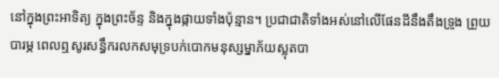នៅក្នុងព្រះអាទិត្យ ក្នុងព្រះច័ន្ទ និងក្នុងផ្កាយទាំងប៉ុន្មាន។ ប្រជាជាតិទាំងអស់នៅលើផែនដីនឹងតឹងទ្រូង ព្រួយបារម្ភ ពេលឮសូរសន្ធឹករលកសមុទ្របក់បោកមនុស្សម្នាភ័យស្លុតបា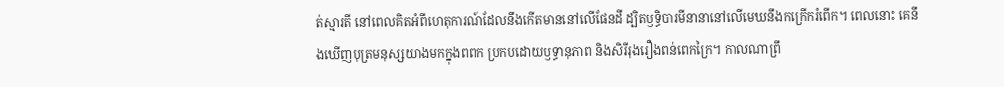ត់ស្មារតី នៅពេលគិតអំពីហេតុការណ៍ដែលនឹងកើតមាននៅលើផែនដី ដ្បិតឫទ្ធិបារមីនានានៅលើមេឃនឹងកក្រើករំពើក។ ពេលនោះ គេនឹងឃើញបុត្រមនុស្សយាងមកក្នុងពពក ប្រកបដោយឫទ្ធានុភាព និងសិរីរុងរឿងពន់ពេកក្រៃ។ កាលណាព្រឹ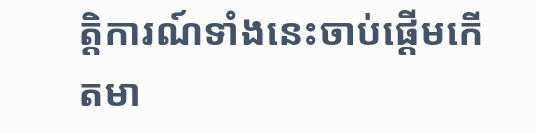ត្តិការណ៍ទាំងនេះចាប់ផ្ដើមកើតមា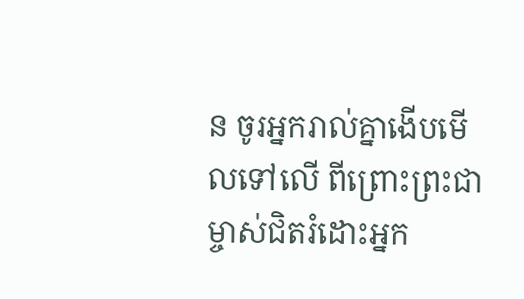ន ចូរអ្នករាល់គ្នាងើបមើលទៅលើ ពីព្រោះព្រះជាម្ចាស់ជិតរំដោះអ្នក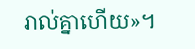រាល់គ្នាហើយ»។